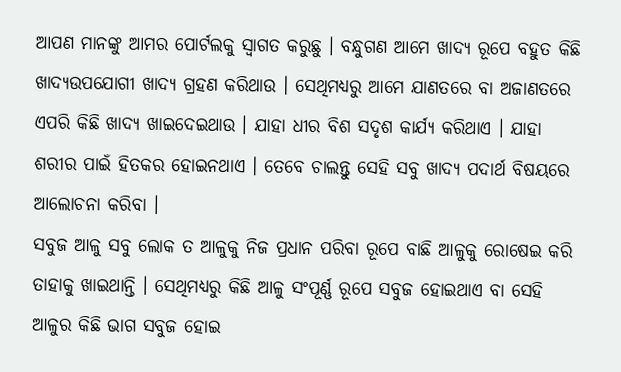ଆପଣ ମାନଙ୍କୁ ଆମର ପୋର୍ଟଲକୁ ସ୍ୱାଗତ କରୁଛୁ । ବନ୍ଧୁଗଣ ଆମେ ଖାଦ୍ୟ ରୂପେ ବହୁତ କିଛି ଖାଦ୍ୟଉପଯୋଗୀ ଖାଦ୍ୟ ଗ୍ରହଣ କରିଥାଉ । ସେଥିମଧ୍ୟରୁ ଆମେ ଯାଣତରେ ବା ଅଜାଣତରେ ଏପରି କିଛି ଖାଦ୍ୟ ଖାଇଦେଇଥାଉ । ଯାହା ଧୀର ବିଶ ସଦୃଶ କାର୍ଯ୍ୟ କରିଥାଏ । ଯାହା ଶରୀର ପାଇଁ ହିତକର ହୋଇନଥାଏ । ତେବେ ଚାଲନ୍ତୁ ସେହି ସବୁ ଖାଦ୍ୟ ପଦାର୍ଥ ବିଷୟରେ ଆଲୋଚନା କରିବା ।
ସବୁଜ ଆଳୁ ସବୁ ଲୋକ ତ ଆଳୁକୁ ନିଜ ପ୍ରଧାନ ପରିବା ରୂପେ ବାଛି ଆଳୁକୁ ରୋଷେଇ କରି ତାହାକୁ ଖାଇଥାନ୍ତି । ସେଥିମଧ୍ୟରୁ କିଛି ଆଳୁ ସଂପୂର୍ଣ୍ଣ ରୂପେ ସବୁଜ ହୋଇଥାଏ ବା ସେହି ଆଳୁର କିଛି ଭାଗ ସବୁଜ ହୋଇ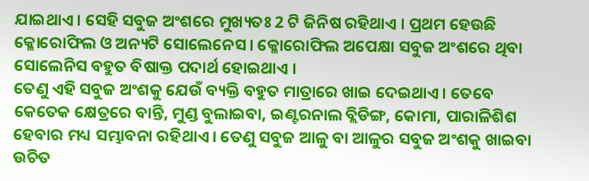ଯାଇଥାଏ । ସେହି ସବୁଜ ଅଂଶରେ ମୁଖ୍ୟତଃ 2 ଟି ଜିନିଷ ରହିଥାଏ । ପ୍ରଥମ ହେଉଛି କ୍ଳୋରୋଫିଲ ଓ ଅନ୍ୟଟି ସୋଲେନେସ । କ୍ଳୋରୋଫିଲ ଅପେକ୍ଷା ସବୁଜ ଅଂଶରେ ଥିବା ସୋଲେନିସ ବହୁତ ବିଷାକ୍ତ ପଦାର୍ଥ ହୋଇଥାଏ ।
ତେଣୁ ଏହି ସବୁଜ ଅଂଶକୁ ଯେଉଁ ବ୍ୟକ୍ତି ବହୁତ ମାତ୍ରାରେ ଖାଇ ଦେଇଥାଏ । ତେବେ କେତେକ କ୍ଷେତ୍ରରେ ବାନ୍ତି, ମୁଣ୍ଡ ବୁଲାଇବା, ଇଣ୍ଟରନାଲ ବ୍ଲିଡିଙ୍ଗ, କୋମା, ପାରାଳିଶିଶ ହେବାର ମଧ୍ୟ ସମ୍ଭାବନା ରହିଥାଏ । ତେଣୁ ସବୁଜ ଆଳୁ ବା ଆଳୁର ସବୁଜ ଅଂଶକୁ ଖାଇବା ଉଚିତ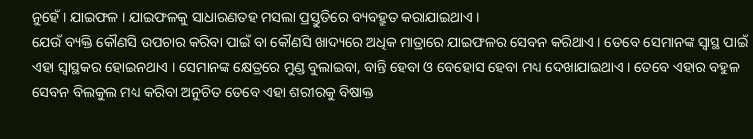ନୁହେଁ । ଯାଇଫଳ । ଯାଇଫଳକୁ ସାଧାରଣତହ ମସଲା ପ୍ରସ୍ତୁତିରେ ବ୍ୟବହ୍ରୁତ କରାଯାଇଥାଏ ।
ଯେଉଁ ବ୍ୟକ୍ତି କୌଣସି ଉପଚାର କରିବା ପାଇଁ ବା କୌଣସି ଖାଦ୍ୟରେ ଅଧିକ ମାତ୍ରାରେ ଯାଇଫଳର ସେବନ କରିଥାଏ । ତେବେ ସେମାନଙ୍କ ସ୍ଵାସ୍ଥ ପାଇଁ ଏହା ସ୍ଵାସ୍ଥକର ହୋଇନଥାଏ । ସେମାନଙ୍କ କ୍ଷେତ୍ରରେ ମୁଣ୍ଡ ବୁଲାଇବା, ବାନ୍ତି ହେବା ଓ ବେହୋସ ହେବା ମଧ୍ୟ ଦେଖାଯାଇଥାଏ । ତେବେ ଏହାର ବହୁଳ ସେବନ ବିଲକୁଲ ମଧ୍ୟ କରିବା ଅନୁଚିତ ତେବେ ଏହା ଶରୀରକୁ ବିଷାକ୍ତ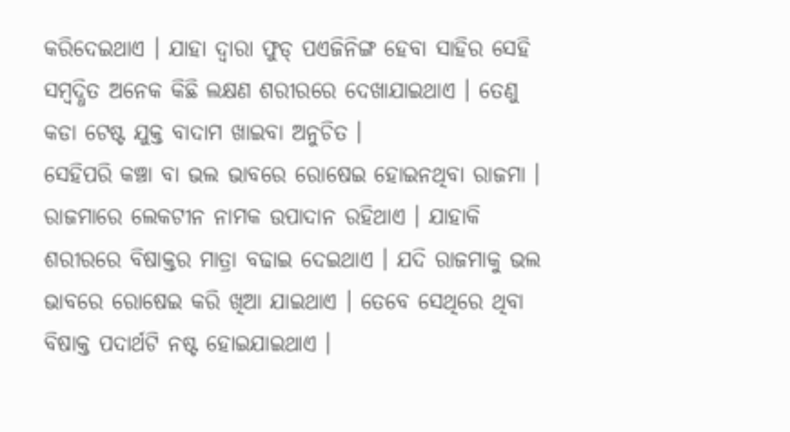କରିଦେଇଥାଏ । ଯାହା ଦ୍ଵାରା ଫୁଡ୍ ପଏଜିନିଙ୍ଗ ହେବା ସାହିର ସେହି ସମ୍ବଦ୍ଧିତ ଅନେକ କିଛି ଲକ୍ଷଣ ଶରୀରରେ ଦେଖାଯାଇଥାଏ । ତେଣୁ କଡା ଟେଷ୍ଟ ଯୁକ୍ତ ବାଦାମ ଖାଇବା ଅନୁଚିତ ।
ସେହିପରି କଞ୍ଚା ବା ଭଲ ଭାବରେ ରୋଷେଇ ହୋଇନଥିବା ରାଜମା । ରାଜମାରେ ଲେକଟୀନ ନାମକ ଉପାଦାନ ରହିଥାଏ । ଯାହାକି ଶରୀରରେ ବିଷାକ୍ତର ମାତ୍ରା ବଢାଇ ଦେଇଥାଏ । ଯଦି ରାଜମାକୁ ଭଲ ଭାବରେ ରୋଷେଇ କରି ଖିଆ ଯାଇଥାଏ । ତେବେ ସେଥିରେ ଥିବା ବିଷାକ୍ତ ପଦାର୍ଥଟି ନଷ୍ଟ ହୋଇଯାଇଥାଏ ।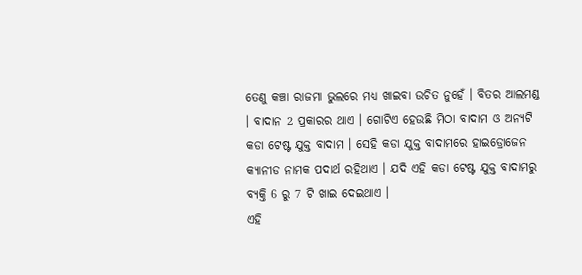ତେଣୁ କଞ୍ଚା ରାଜମା ଭୁଲରେ ମଧ୍ୟ ଖାଇବା ଉଚିତ ନୁହେଁ । ବିତର ଆଲମଣ୍ଡ । ବାଦାନ 2 ପ୍ରକାରର ଥାଏ । ଗୋଟିଏ ହେଉଛି ମିଠା ବାଦାମ ଓ ଅନ୍ୟଟି କଡା ଟେଷ୍ଟ ଯୁକ୍ତ ବାଦାମ । ସେହି କଡା ଯୁକ୍ତ ବାଦାମରେ ହାଇଡ୍ରୋଜେନ କ୍ୟାନୀଡ ନାମକ ପଦାର୍ଥ ରହିଥାଏ । ଯଦି ଏହି କଡା ଟେଷ୍ଟ ଯୁକ୍ତ ବାଦାମରୁ ବ୍ୟକ୍ତି 6 ରୁ 7 ଟି ଖାଇ ଦେଇଥାଏ ।
ଏହି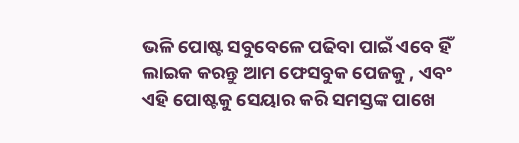ଭଳି ପୋଷ୍ଟ ସବୁବେଳେ ପଢିବା ପାଇଁ ଏବେ ହିଁ ଲାଇକ କରନ୍ତୁ ଆମ ଫେସବୁକ ପେଜକୁ , ଏବଂ ଏହି ପୋଷ୍ଟକୁ ସେୟାର କରି ସମସ୍ତଙ୍କ ପାଖେ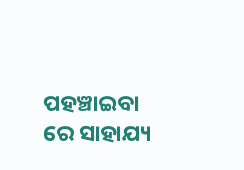ପହଞ୍ଚାଇବା ରେ ସାହାଯ୍ୟ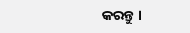କରନ୍ତୁ ।